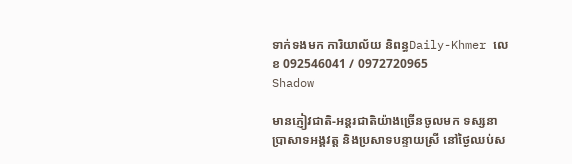ទាក់ទងមក ការិយាល័យ និពន្ធDaily-Khmer លេខ 092546041 / 0972720965
Shadow

មានភ្ញៀវជាតិ-អន្ដរជាតិយ៉ាងច្រើនចូលមក ទស្សនាប្រាសាទអង្គវត្ដ និងប្រសាទបន្ទាយស្រី នៅថ្ងៃឈប់ស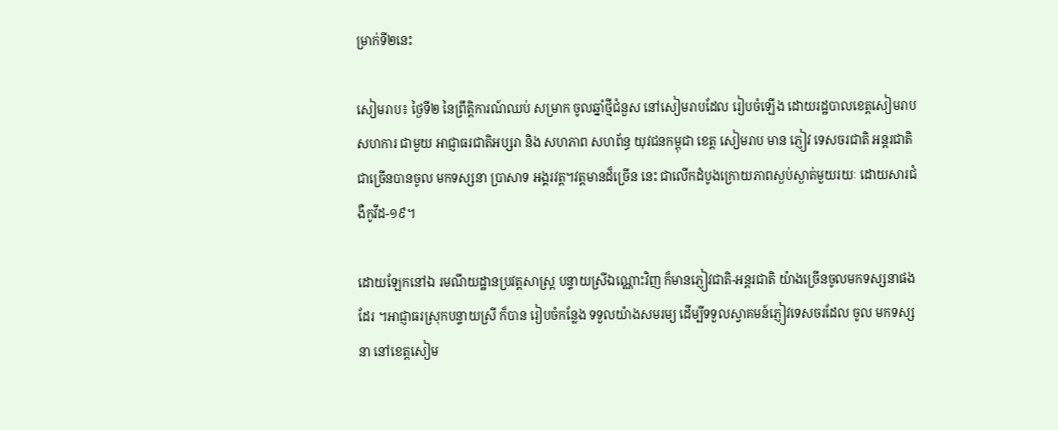ម្រាក់ទី២នេះ

សៀមរាប៖ ថ្ងៃទី២ នៃព្រឹត្តិការណ៍ឈប់ សម្រាក ចូលឆ្នាំថ្មីជំនួស នៅសៀមរាបដែល រៀបចំឡើង ដោយរដ្ឋបាលខេត្តសៀមរាប សហការ ជាមួយ អាជ្ញាធរជាតិអប្សរា និង សហភាព សហព័ន្ធ យុវជនកម្ពុជា ខេត្ត សៀមរាប មាន ភ្ញៀវ ទេសចរជាតិ អន្ដរជាតិជាច្រើនបានចូល មកទស្សនា ប្រាសាទ អង្គរវត្ត។វត្តមានដ៏ច្រើន នេះ ជាលើកដំបូងក្រោយភាពស្ងប់ស្ងាត់មួយរយៈ ដោយសារជំងឺកូវីដ-១៩។

ដោយឡែកនៅឯ រមណីយដ្ឋានប្រវត្ដសាស្ដ្រ បន្ទាយស្រីឯណ្ណោះវិញ ក៏មានភ្ញៀវជាតិ-អន្ដរជាតិ យ៉ាងច្រើនចូលមកទស្សនាផងដែរ ។អាជ្ញាធរស្រុកបន្ទាយស្រី ក៏បាន រៀបចំកន្លែង ទទួលយ៉ាងសមរម្យ ដើម្បីទទួលស្វាគមន៍ភ្ញៀវទេសចរដែល ចូល មកទស្សនា នៅខេត្តសៀម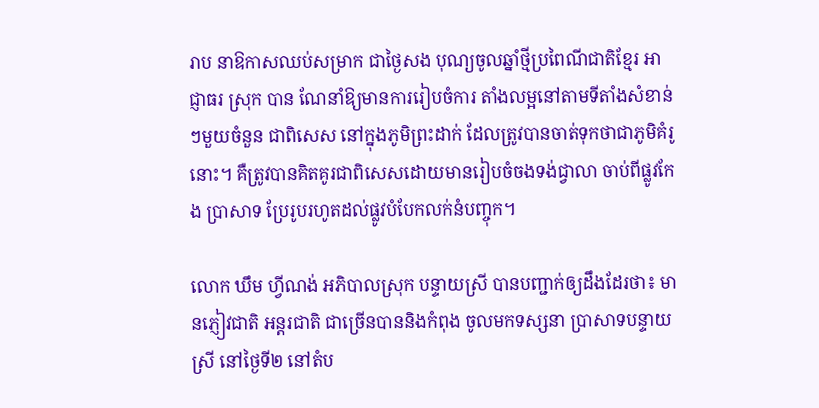រាប នាឱកាសឈប់សម្រាក ជាថ្ងៃសង បុណ្យចូលឆ្នាំថ្មីប្រពៃណីជាតិខ្មែរ អាជ្ញាធរ ស្រុក បាន ណែនាំឱ្យមានការរៀបចំការ តាំងលម្អនៅតាមទីតាំងសំខាន់ៗមួយចំនួន ជាពិសេស នៅក្នុងភូមិព្រះដាក់ ដែលត្រូវបានចាត់ទុកថាជាភូមិគំរូនោះ។ គឺត្រូវបានគិតគូរជាពិសេសដោយមានរៀបចំចងទង់ជ្វាលា ចាប់ពីផ្លូវកែង ប្រាសាទ ប្រែរូបរហូតដល់ផ្លូវបំបែកលក់នំបញ្ចុក។

លោក ឃឹម ហ្វីណង់ អភិបាលស្រុក បន្ទាយស្រី បានបញ្ជាក់ឲ្យដឹងដែរថា៖ មានភ្ញៀវជាតិ អន្ដរជាតិ ជាច្រើនបាននិងកំពុង ចូលមកទស្សនា ប្រាសាទបន្ទាយស្រី នៅថ្ងៃទី២ នៅតំប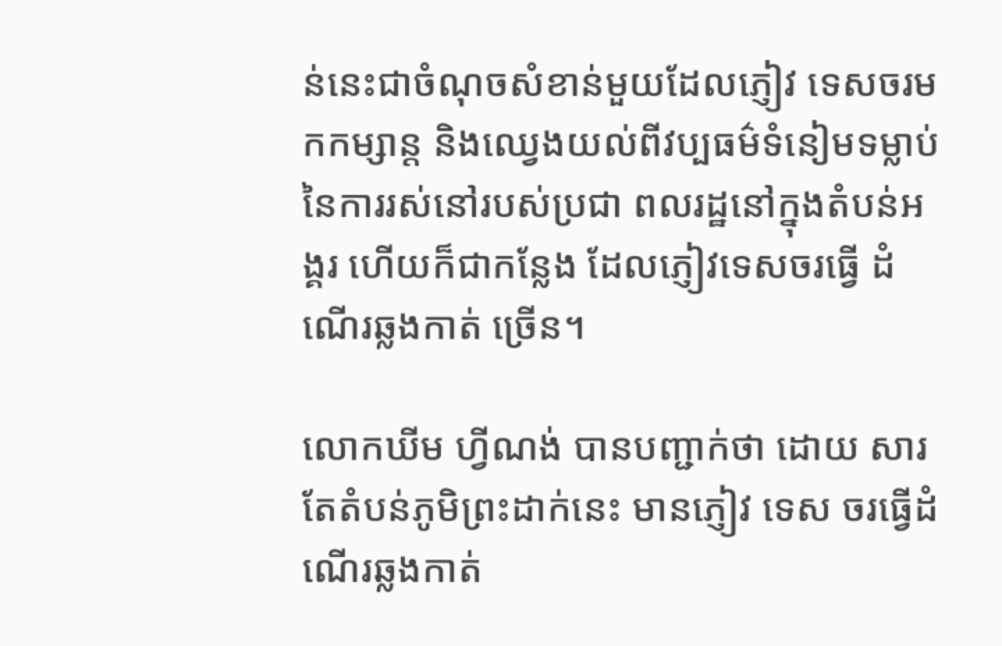ន់នេះជាចំណុចសំខាន់មួយដែលភ្ញៀវ ទេសចរមកកម្សាន្ត និងឈ្វេងយល់ពីវប្បធម៌ទំនៀមទម្លាប់នៃការរស់នៅរបស់ប្រជា ពលរដ្ឋនៅក្នុងតំបន់អង្គរ ហើយក៏ជាកន្លែង ដែលភ្ញៀវទេសចរធ្វើ ដំណើរឆ្លងកាត់ ច្រើន។

លោកឃីម ហ្វីណង់ បានបញ្ជាក់ថា ដោយ សារតែតំបន់ភូមិព្រះដាក់នេះ មានភ្ញៀវ ទេស ចរធ្វើដំណើរឆ្លងកាត់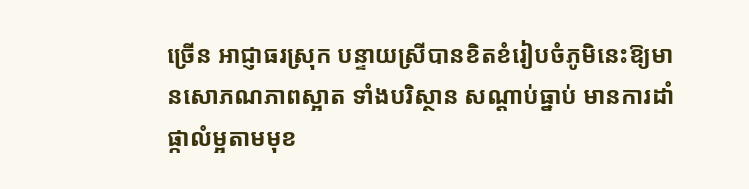ច្រើន អាជ្ញាធរស្រុក បន្ទាយស្រីបានខិតខំរៀបចំភូមិនេះឱ្យមានសោភណភាពស្អាត ទាំងបរិស្ថាន សណ្តាប់ធ្នាប់ មានការដាំផ្កាលំម្អតាមមុខ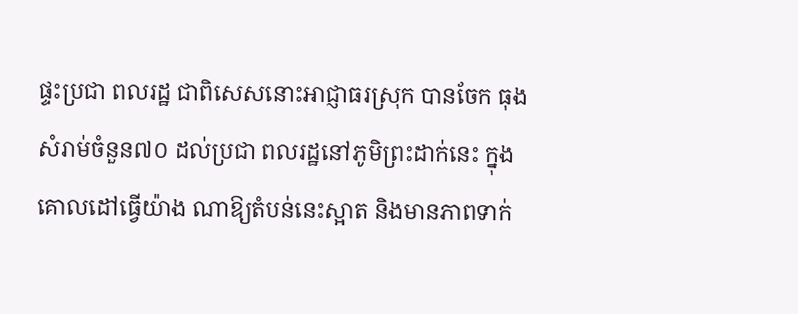ផ្ទះប្រជា ពលរដ្ឋ ជាពិសេសនោះអាជ្ញាធរស្រុក បានចែក ធុងសំរាម់ចំនួន៧០ ដល់ប្រជា ពលរដ្ឋនៅភូមិព្រះដាក់នេះ ក្នុងគោលដៅធ្វើយ៉ាង ណាឱ្យតំបន់នេះស្អាត និងមានភាពទាក់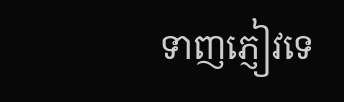ទាញភ្ញៀវទេ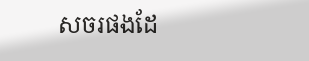សចរផងដែ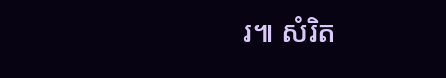រ៕ សំរិត